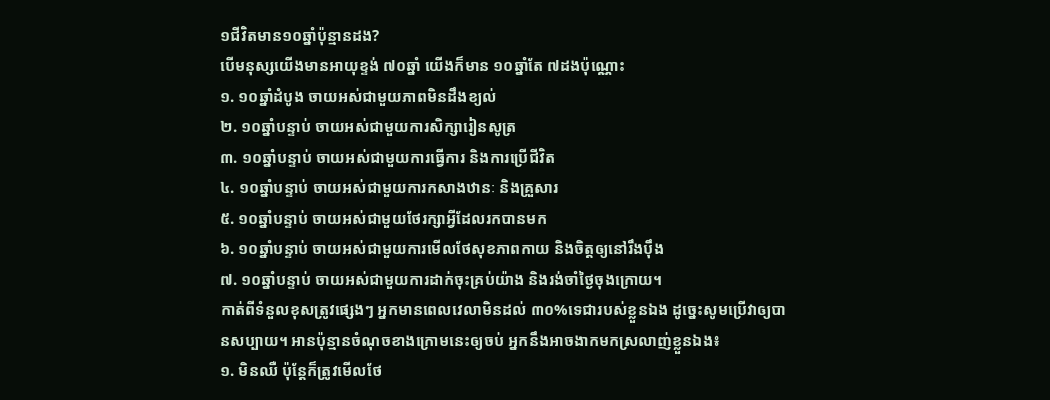១ជីវិតមាន១០ឆ្នាំប៉ុន្មានដង?
បើមនុស្សយើងមានអាយុខ្ទង់ ៧០ឆ្នាំ យើងក៏មាន ១០ឆ្នាំតែ ៧ដងប៉ុណ្ណោះ
១. ១០ឆ្នាំដំបូង ចាយអស់ជាមួយភាពមិនដឹងខ្យល់
២. ១០ឆ្នាំបន្ទាប់ ចាយអស់ជាមួយការសិក្សារៀនសូត្រ
៣. ១០ឆ្នាំបន្ទាប់ ចាយអស់ជាមួយការធ្វើការ និងការប្រើជីវិត
៤. ១០ឆ្នាំបន្ទាប់ ចាយអស់ជាមួយការកសាងឋានៈ និងគ្រួសារ
៥. ១០ឆ្នាំបន្ទាប់ ចាយអស់ជាមួយថែរក្សាអ្វីដែលរកបានមក
៦. ១០ឆ្នាំបន្ទាប់ ចាយអស់ជាមួយការមើលថែសុខភាពកាយ និងចិត្តឲ្យនៅរឹងប៉ឹង
៧. ១០ឆ្នាំបន្ទាប់ ចាយអស់ជាមួយការដាក់ចុះគ្រប់យ៉ាង និងរង់ចាំថ្ងៃចុងក្រោយ។
កាត់ពីទំនួលខុសត្រូវផ្សេងៗ អ្នកមានពេលវេលាមិនដល់ ៣០%ទេជារបស់ខ្លួនឯង ដូច្នេះសូមប្រើវាឲ្យបានសប្បាយ។ អានប៉ុន្មានចំណុចខាងក្រោមនេះឲ្យចប់ អ្នកនឹងអាចងាកមកស្រលាញ់ខ្លួនឯង៖
១. មិនឈឺ ប៉ុន្តែក៏ត្រូវមើលថែ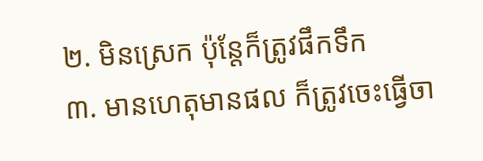២. មិនស្រេក ប៉ុន្តែក៏ត្រូវផឹកទឹក
៣. មានហេតុមានផល ក៏ត្រូវចេះធ្វើចា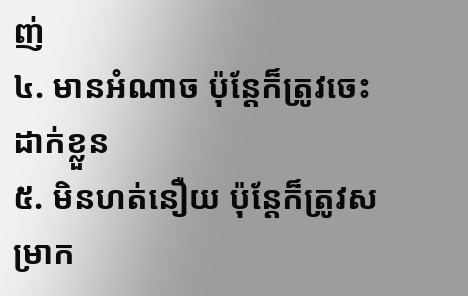ញ់
៤. មានអំណាច ប៉ុន្តែក៏ត្រូវចេះដាក់ខ្លួន
៥. មិនហត់នឿយ ប៉ុន្តែក៏ត្រូវសម្រាក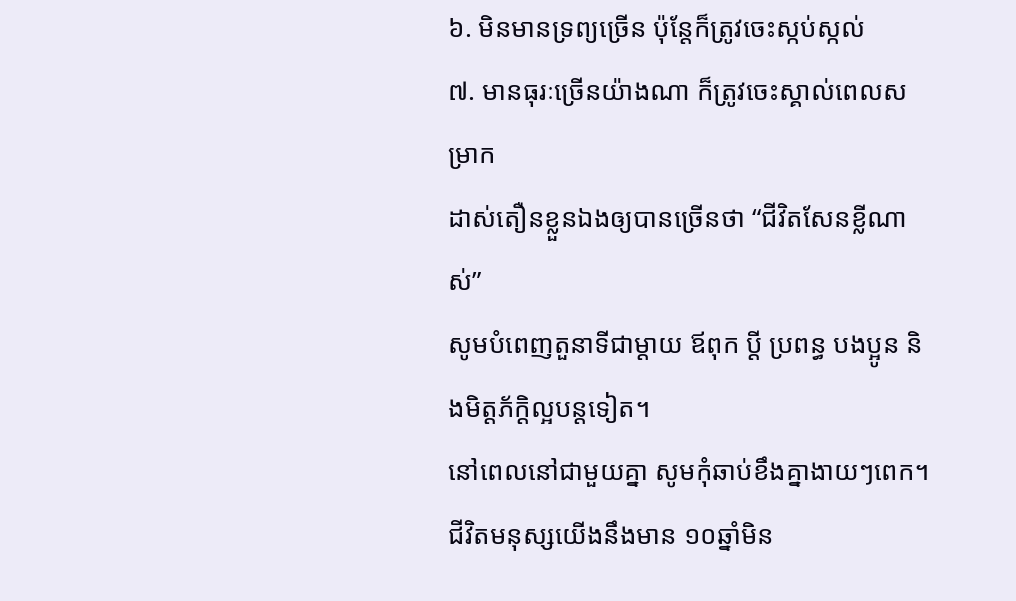៦. មិនមានទ្រព្យច្រើន ប៉ុន្តែក៏ត្រូវចេះស្កប់ស្កល់
៧. មានធុរៈច្រើនយ៉ាងណា ក៏ត្រូវចេះស្គាល់ពេលសម្រាក
ដាស់តឿនខ្លួនឯងឲ្យបានច្រើនថា “ជីវិតសែនខ្លីណាស់”
សូមបំពេញតួនាទីជាម្ដាយ ឪពុក ប្ដី ប្រពន្ធ បងប្អូន និងមិត្តភ័ក្ដិល្អបន្តទៀត។
នៅពេលនៅជាមួយគ្នា សូមកុំឆាប់ខឹងគ្នាងាយៗពេក។
ជីវិតមនុស្សយើងនឹងមាន ១០ឆ្នាំមិន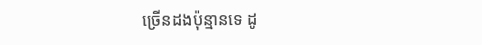ច្រើនដងប៉ុន្មានទេ ដូ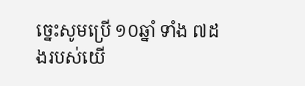ច្នេះសូមប្រើ ១០ឆ្នាំ ទាំង ៧ដងរបស់យើ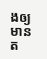ងឲ្យមានត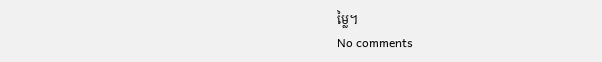ម្លៃ។
No comments